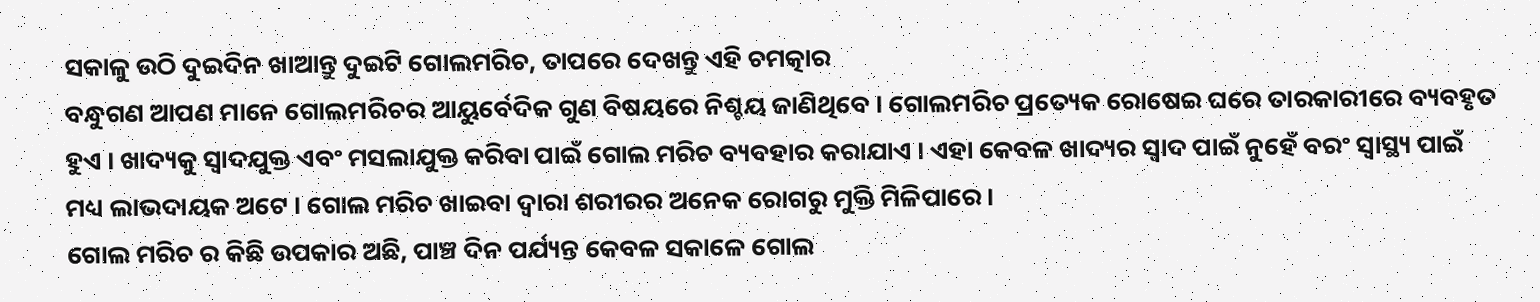ସକାଳୁ ଉଠି ଦୁଇଦିନ ଖାଆନ୍ତୁ ଦୁଇଟି ଗୋଲମରିଚ, ତାପରେ ଦେଖନ୍ତୁ ଏହି ଚମତ୍କାର
ବନ୍ଧୁଗଣ ଆପଣ ମାନେ ଗୋଲମରିଚର ଆୟୁର୍ବେଦିକ ଗୁଣ ବିଷୟରେ ନିଶ୍ଚୟ ଜାଣିଥିବେ । ଗୋଲମରିଚ ପ୍ରତ୍ୟେକ ରୋଷେଇ ଘରେ ତାରକାରୀରେ ବ୍ୟବହୃତ ହୁଏ । ଖାଦ୍ୟକୁ ସ୍ୱାଦଯୁକ୍ତ ଏବଂ ମସଲାଯୁକ୍ତ କରିବା ପାଇଁ ଗୋଲ ମରିଚ ବ୍ୟବହାର କରାଯାଏ । ଏହା କେବଳ ଖାଦ୍ୟର ସ୍ୱାଦ ପାଇଁ ନୁହେଁ ବରଂ ସ୍ୱାସ୍ଥ୍ୟ ପାଇଁ ମଧ୍ୟ ଲାଭଦାୟକ ଅଟେ । ଗୋଲ ମରିଚ ଖାଇବା ଦ୍ୱାରା ଶରୀରର ଅନେକ ରୋଗରୁ ମୁକ୍ତି ମିଳିପାରେ ।
ଗୋଲ ମରିଚ ର କିଛି ଉପକାର ଅଛି, ପାଞ୍ଚ ଦିନ ପର୍ଯ୍ୟନ୍ତ କେବଳ ସକାଳେ ଗୋଲ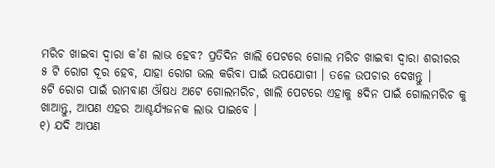ମରିଚ ଖାଇବା ଦ୍ୱାରା କ’ଣ ଲାଭ ହେବ? ପ୍ରତିଦିନ ଖାଲି ପେଟରେ ଗୋଲ ମରିଚ ଖାଇବା ଦ୍ୱାରା ଶରୀରର ୫ ଟି ରୋଗ ଦୂର ହେବ, ଯାହା ରୋଗ ଭଲ କରିବା ପାଇଁ ଉପଯୋଗୀ । ତଳେ ଉପଚାର ଦେଖନ୍ତୁ ।
୫ଟି ରୋଗ ପାଇଁ ରାମବାଣ ଔଷଧ ଅଟେ ଗୋଲମରିଚ, ଖାଲି ପେଟରେ ଏହାକୁ ୫ଦିନ ପାଇଁ ଗୋଲମରିଚ କୁ ଖାଆନ୍ତୁ, ଆପଣ ଏହର ଆଶ୍ଚର୍ଯ୍ୟଜନକ ଲାଭ ପାଇବେ ।
୧) ଯଦି ଆପଣ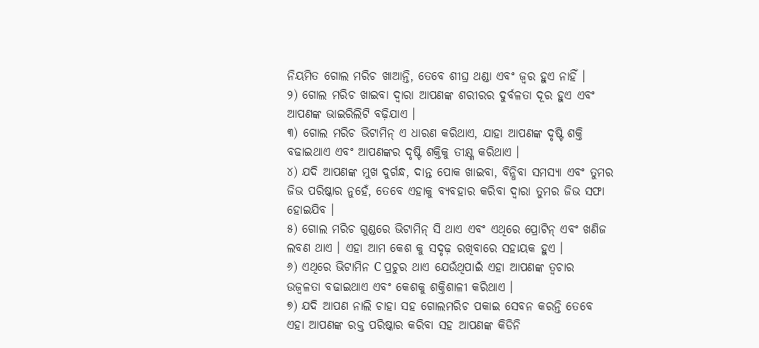ନିୟମିତ ଗୋଲ ମରିଚ ଖାଆନ୍ତି, ତେବେ ଶୀଘ୍ର ଥଣ୍ଡା ଏବଂ ଜ୍ୱର ହୁଏ ନାହିଁ ।
୨) ଗୋଲ ମରିଚ ଖାଇବା ଦ୍ୱାରା ଆପଣଙ୍କ ଶରୀରର ଦୁର୍ବଳତା ଦୂର ହୁଏ ଏବଂ ଆପଣଙ୍କ ଭାଇରିଲିଟି ବଢ଼ିଯାଏ ।
୩) ଗୋଲ ମରିଚ ଭିଟାମିନ୍ ଏ ଧାରଣ କରିଥାଏ, ଯାହା ଆପଣଙ୍କ ଦୃଷ୍ଟି ଶକ୍ତି ବଢାଇଥାଏ ଏବଂ ଆପଣଙ୍କର ଦୃଷ୍ଟି ଶକ୍ତିକୁ ତୀକ୍ଷ୍ଣ କରିଥାଏ ।
୪) ଯଦି ଆପଣଙ୍କ ମୁଖ ଦୁର୍ଗନ୍ଧ, ଦାନ୍ତ ପୋକ ଖାଇବା, ବିନ୍ଧିବା ସମସ୍ୟା ଏବଂ ତୁମର ଜିଭ ପରିଷ୍କାର ନୁହେଁ, ତେବେ ଏହାକୁ ବ୍ୟବହାର କରିବା ଦ୍ୱାରା ତୁମର ଜିଭ ସଫା ହୋଇଯିବ ।
୫) ଗୋଲ ମରିଚ ଗୁଣ୍ଡରେ ଭିଟାମିନ୍ ସି ଥାଏ ଏବଂ ଏଥିରେ ପ୍ରୋଟିନ୍ ଏବଂ ଖଣିଜ ଲବଣ ଥାଏ । ଏହା ଆମ କେଶ କୁ ସଦୃଢ଼ ରଖିବାରେ ସହାୟକ ହୁଏ ।
୬) ଏଥିରେ ଭିଟାମିନ C ପ୍ରଚୁର ଥାଏ ଯେଉଁଥିପାଇଁ ଏହା ଆପଣଙ୍କ ତ୍ୱଚାର ଉଜ୍ବଳତା ବଢାଇଥାଏ ଏବଂ କେଶକୁ ଶକ୍ତିଶାଳୀ କରିଥାଏ ।
୭) ଯଦି ଆପଣ ନାଲି ଚାହା ସହ ଗୋଲମରିଚ ପକାଇ ସେବନ କରନ୍ତି ତେବେ ଏହା ଆପଣଙ୍କ ରକ୍ତ ପରିଷ୍କାର କରିବା ସହ ଆପଣଙ୍କ କିଡିନି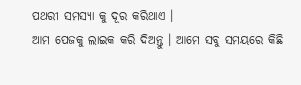ପଥରୀ ସମସ୍ୟା କୁ ଦୂର କରିଥାଏ ।
ଆମ ପେଜକୁ ଲାଇକ କରି ଦିଅନ୍ତୁ । ଆମେ ସବୁ ସମୟରେ କିଛି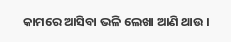କାମରେ ଆସିବା ଭଳି ଲେଖା ଆଣି ଥାଉ ।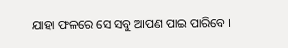ଯାହା ଫଳରେ ସେ ସବୁ ଆପଣ ପାଇ ପାରିବେ ।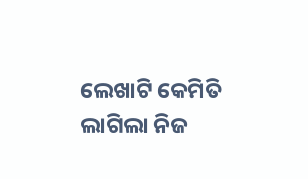ଲେଖାଟି କେମିତି ଲାଗିଲା ନିଜ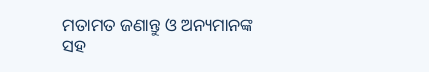ମତାମତ ଜଣାନ୍ତୁ ଓ ଅନ୍ୟମାନଙ୍କ ସହ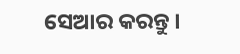ସେଆର କରନ୍ତୁ ।